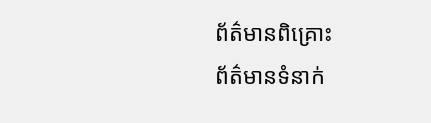ព័ត៌មានពិគ្រោះ
ព័ត៌មានទំនាក់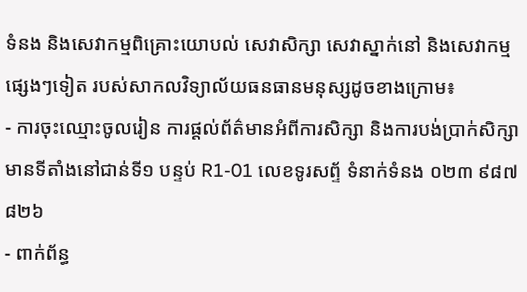ទំនង និងសេវាកម្មពិគ្រោះយោបល់ សេវាសិក្សា សេវាស្នាក់នៅ និងសេវាកម្មផ្សេងៗទៀត របស់សាកលវិទ្យាល័យធនធានមនុស្សដូចខាងក្រោម៖
- ការចុះឈ្មោះចូលរៀន ការផ្តល់ព័ត៌មានអំពីការសិក្សា និងការបង់ប្រាក់សិក្សា មានទីតាំងនៅជាន់ទី១ បន្ទប់ R1-01 លេខទូរសព្ទ័ ទំនាក់ទំនង ០២៣ ៩៨៧ ៨២៦
- ពាក់ព័ន្ធ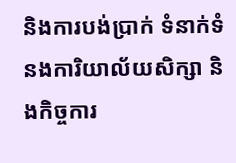និងការបង់ប្រាក់ ទំនាក់ទំនងការិយាល័យសិក្សា និងកិច្ចការ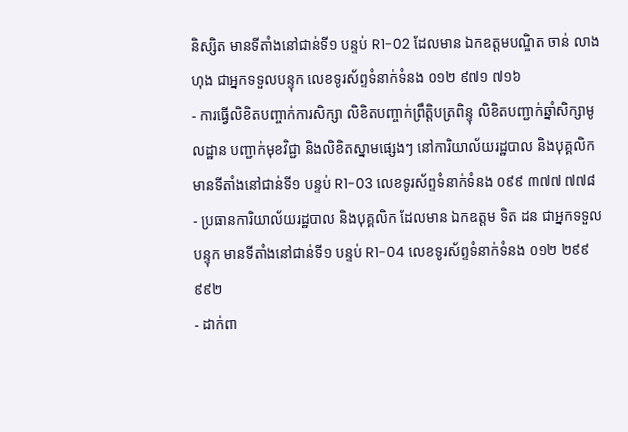និស្សិត មានទីតាំងនៅជាន់ទី១ បន្ទប់ R1-02 ដែលមាន ឯកឧត្តមបណ្ឌិត ចាន់ លាងហុង ជាអ្នកទទួលបន្ទុក លេខទូរស័ព្ទទំនាក់ទំនង ០១២ ៩៧១ ៧១៦
- ការធ្វើលិខិតបញ្ចាក់ការសិក្សា លិខិតបញ្ចាក់ព្រឹត្តិបត្រពិន្ទុ លិខិតបញ្ជាក់ឆ្នាំសិក្សាមូលដ្ឋាន បញ្ជាក់មុខវិជ្ជា និងលិខិតស្នាមផ្សេងៗ នៅការិយាល័យរដ្ឋបាល និងបុគ្គលិក មានទីតាំងនៅជាន់ទី១ បន្ទប់ R1-03 លេខទូរស័ព្ទទំនាក់ទំនង ០៩៩ ៣៧៧ ៧៧៨
- ប្រធានការិយាល័យរដ្ឋបាល និងបុគ្គលិក ដែលមាន ឯកឧត្តម ទិត ដន ជាអ្នកទទួលបន្ទុក មានទីតាំងនៅជាន់ទី១ បន្ទប់ R1-04 លេខទូរស័ព្ទទំនាក់ទំនង ០១២ ២៩៩ ៩៩២
- ដាក់ពា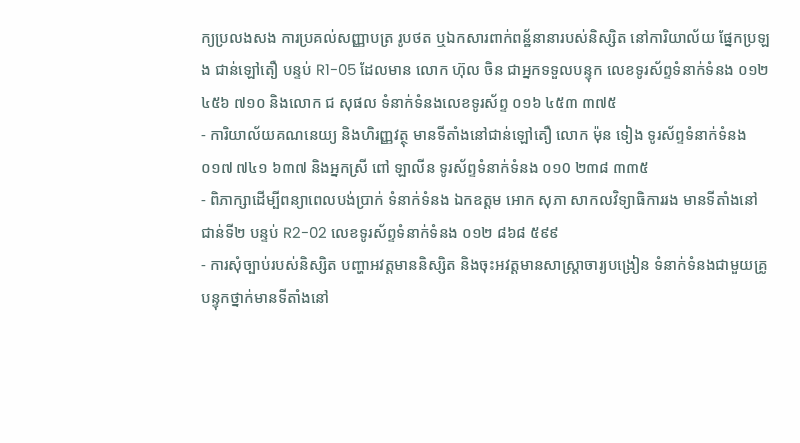ក្យប្រលងសង ការប្រគល់សញ្ញាបត្រ រូបថត ឬឯកសារពាក់ពន័្ឋនានារបស់និស្សិត នៅការិយាល័យ ផ្នែកប្រឡង ជាន់ឡៅតឿ បន្ទប់ R1-05 ដែលមាន លោក ហ៊ុល ចិន ជាអ្នកទទួលបន្ទុក លេខទូរស័ព្ទទំនាក់ទំនង ០១២ ៤៥៦ ៧១០ និងលោក ជ សុផល ទំនាក់ទំនងលេខទូរស័ព្ទ ០១៦ ៤៥៣ ៣៧៥
- ការិយាល័យគណនេយ្យ និងហិរញ្ញវត្ថុ មានទីតាំងនៅជាន់ឡៅតឿ លោក ម៉ុន ទៀង ទូរស័ព្ទទំនាក់ទំនង ០១៧ ៧៤១ ៦៣៧ និងអ្នកស្រី ពៅ ឡាលីន ទូរស័ព្ទទំនាក់ទំនង ០១0 ២៣៨ ៣៣៥
- ពិភាក្សាដើម្បីពន្យាពេលបង់ប្រាក់ ទំនាក់ទំនង ឯកឧត្តម អោក សុភា សាកលវិទ្យាធិការរង មានទីតាំងនៅជាន់ទី២ បន្ទប់ R2-02 លេខទូរស័ព្ទទំនាក់ទំនង ០១២ ៨៦៨ ៥៩៩
- ការសុំច្បាប់របស់និស្សិត បញ្ហាអវត្តមាននិស្សិត និងចុះអវត្តមានសាស្រ្តាចារ្យបង្រៀន ទំនាក់ទំនងជាមួយគ្រូបន្ទុកថ្នាក់មានទីតាំងនៅ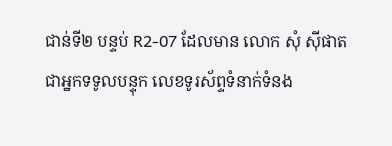ជាន់ទី២ បន្ទប់ R2-07 ដែលមាន លោក សុំ ស៊ីផាត ជាអ្នកទទូលបន្ទុក លេខទូរស័ព្ទទំនាក់ទំនង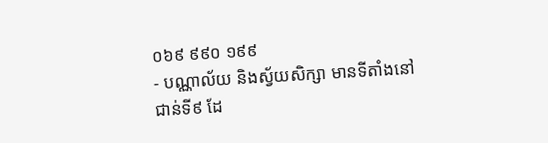០៦៩ ៩៩០ ១៩៩
- បណ្ណាល័យ និងស្វ័យសិក្សា មានទីតាំងនៅជាន់ទី៩ ដែ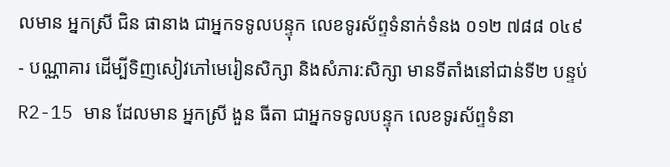លមាន អ្នកស្រី ជិន ផានាង ជាអ្នកទទូលបន្ទុក លេខទូរស័ព្ទទំនាក់ទំនង ០១២ ៧៨៨ ០៤៩
- បណ្ណាគារ ដើម្បីទិញសៀវភៅមេរៀនសិក្សា និងសំភារ:សិក្សា មានទីតាំងនៅជាន់ទី២ បន្ទប់ R2-15 មាន ដែលមាន អ្នកស្រី ងួន ធីតា ជាអ្នកទទូលបន្ទុក លេខទូរស័ព្ទទំនា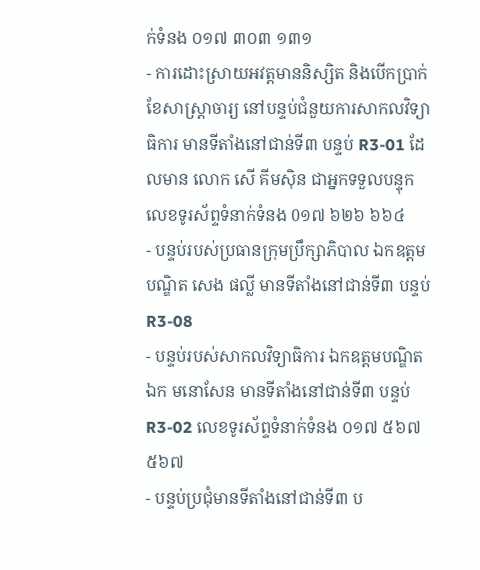ក់ទំនង ០១៧ ៣០៣ ១៣១
- ការដោះស្រាយអវត្តមាននិស្សិត និងបើកប្រាក់ខែសាស្រ្តាចារ្យ នៅបន្ទប់ជំនួយការសាកលវិទ្យាធិការ មានទីតាំងនៅជាន់ទី៣ បន្ទប់ R3-01 ដែលមាន លោក សើ គីមស៊ិន ជាអ្នកទទួលបន្ទុក លេខទូរស័ព្ទទំនាក់ទំនង 0១៧ ៦២៦ ៦៦៤
- បន្ទប់របស់ប្រធានក្រុមប្រឹក្សាភិបាល ឯកឧត្តមបណ្ឌិត សេង ផល្លី មានទីតាំងនៅជាន់ទី៣ បន្ទប់ R3-08
- បន្ទប់របស់សាកលវិទ្យាធិការ ឯកឧត្តមបណ្ឌិត ឯក មនោសែន មានទីតាំងនៅជាន់ទី៣ បន្ទប់ R3-02 លេខទូរស័ព្ទទំនាក់ទំនង ០១៧ ៥៦៧ ៥៦៧
- បន្ទប់ប្រជុំមានទីតាំងនៅជាន់ទី៣ ប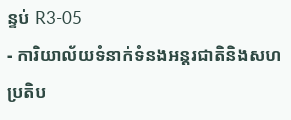ន្ទប់ R3-05
- ការិយាល័យទំនាក់ទំនងអន្តរជាតិនិងសហប្រតិប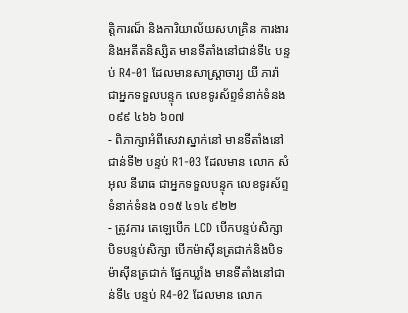ត្តិការណ៏ និងការិយាល័យសហគ្រិន ការងារ និងអតីតនិស្សិត មានទីតាំងនៅជាន់ទី៤ បន្ទប់ R4-01 ដែលមានសាស្រ្តាចារ្យ យី ភារ៉ា ជាអ្នកទទួលបន្ទុក លេខទូរស័ព្ទទំនាក់ទំនង ០៩៩ ៤៦៦ ៦០៧
- ពិភាក្សាអំពីសេវាស្នាក់នៅ មានទីតាំងនៅជាន់ទី២ បន្ទប់ R1-03 ដែលមាន លោក សំអុល នីរោធ ជាអ្នកទទួលបន្ទុក លេខទូរស័ព្ទទំនាក់ទំនង ០១៥ ៤១៤ ៩២២
- ត្រូវការ តេឡេបើក LCD បើកបន្ទប់សិក្សា បិទបន្ទប់សិក្សា បើកម៉ាស៊ីនត្រជាក់និងបិទម៉ាស៊ីនត្រជាក់ ផ្នែកឃ្លាំង មានទីតាំងនៅជាន់ទី៤ បន្ទប់ R4-02 ដែលមាន លោក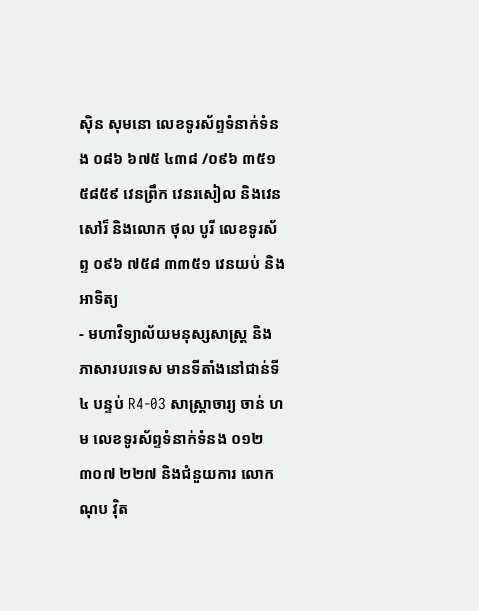ស៊ិន សុមនោ លេខទូរស័ព្ទទំនាក់ទំនង ០៨៦ ៦៧៥ ៤៣៨ /០៩៦ ៣៥១ ៥៨៥៩ វេនព្រឹក វេនរសៀល និងវេនសៅរ៏ និងលោក ថុល បូរី លេខទូរស័ព្ទ ០៩៦ ៧៥៨ ៣៣៥១ វេនយប់ និង អាទិត្យ
- មហាវិទ្យាល័យមនុស្សសាស្រ្ត និងភាសារបរទេស មានទីតាំងនៅជាន់ទី៤ បន្ទប់ R4-03 សាស្រ្តាចារ្យ ចាន់ ហម លេខទូរស័ព្ទទំនាក់ទំនង ០១២ ៣០៧ ២២៧ និងជំនួយការ លោក ណុប វ៉ិត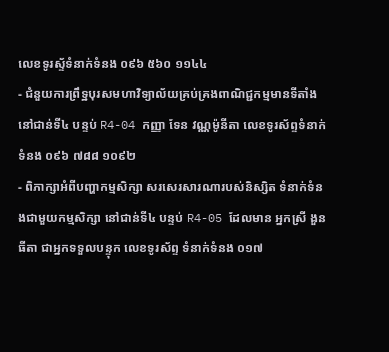លេខទូរស័្ទទំនាក់ទំនង ០៩៦ ៥៦០ ១១៤៤
- ជំនួយការព្រឹទ្ឋបុរសមហាវិទ្យាល័យគ្រប់គ្រងពាណិជ្ជកម្មមានទីតាំងនៅជាន់ទី៤ បន្ទប់ R4-04 កញ្ញា ទែន វណ្ណម៉ូនីតា លេខទូរស័ព្ទទំនាក់ទំនង ០៩៦ ៧៨៨ ១០៩២
- ពិភាក្សាអំពីបញ្ហាកម្មសិក្សា សរសេរសារណារបស់និស្សិត ទំនាក់ទំនងជាមួយកម្មសិក្សា នៅជាន់ទី៤ បន្ទប់ R4-05 ដែលមាន អ្នកស្រី ងួន ធីតា ជាអ្នកទទួលបន្ទុក លេខទូរស័ព្ទ ទំនាក់ទំនង ០១៧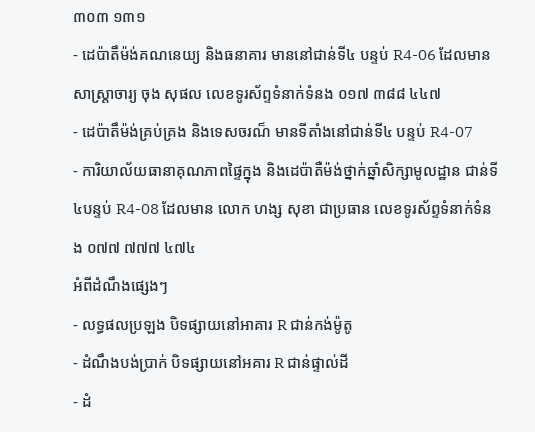៣០៣ ១៣១
- ដេប៉ាតឹម៉ង់គណនេយ្យ និងធនាគារ មាននៅជាន់ទី៤ បន្ទប់ R4-06 ដែលមាន សាស្រ្តាចារ្យ ចុង សុផល លេខទូរស័ព្ទទំនាក់ទំនង ០១៧ ៣៨៨ ៤៤៧
- ដេប៉ាតឹម៉ង់គ្រប់គ្រង និងទេសចរណ៏ មានទីតាំងនៅជាន់ទី៤ បន្ទប់ R4-07
- ការិយាល័យធានាគុណភាពផ្ទៃក្នុង និងដេប៉ាតឺម៉ង់ថ្នាក់ឆ្នាំសិក្សាមូលដ្ឋាន ជាន់ទី៤បន្ទប់ R4-08 ដែលមាន លោក ហង្ស សុខា ជាប្រធាន លេខទូរស័ព្ទទំនាក់ទំនង ០៧៧ ៧៧៧ ៤៧៤
អំពីដំណឹងផ្សេងៗ
- លទ្ធផលប្រឡង បិទផ្សាយនៅអាគារ R ជាន់កង់ម៉ូតូ
- ដំណឹងបង់ប្រាក់ បិទផ្សាយនៅអគារ R ជាន់ផ្ទាល់ដី
- ដំ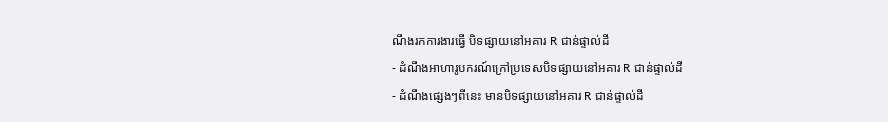ណឹងរកការងារធ្វើ បិទផ្សាយនៅអគារ R ជាន់ផ្ទាល់ដី
- ដំណឹងអាហារូបករណ៍ក្រៅប្រទេសបិទផ្សាយនៅអគារ R ជាន់ផ្ទាល់ដី
- ដំណឹងផ្សេងៗពីនេះ មានបិទផ្សាយនៅអគារ R ជាន់ផ្ទាល់ដី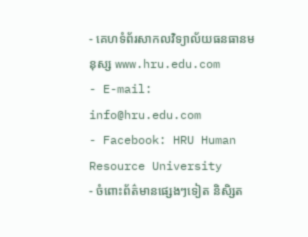- គេហទំព័រសាកលវិទ្យាល័យធនធានមនុស្ស www.hru.edu.com
- E-mail: info@hru.edu.com
- Facebook: HRU Human Resource University
- ចំពោះព័ត៌មានផ្សេងៗទៀត និសិ្សត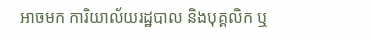អាចមក ការិយាល័យរដ្ឋបាល និងបុគ្គលិក ឬ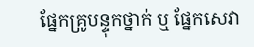ផ្នែកគ្រូបន្ទុកថ្នាក់ ឬ ផ្នែកសេវា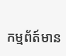កម្មព័ត៍មាន